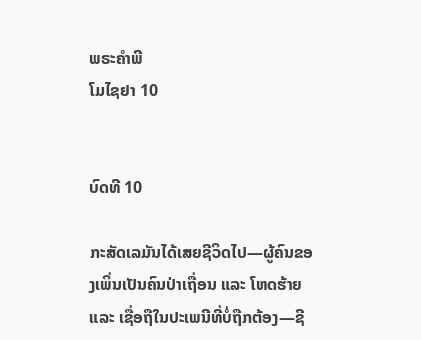ພຣະຄຳພີ
ໂມໄຊຢາ 10


ບົດທີ 10

ກະສັດເລມັນໄດ້ເສຍຊີວິດໄປ—ຜູ້ຄົນຂອງເພິ່ນເປັນຄົນປ່າເຖື່ອນ ແລະ ໂຫດຮ້າຍ ແລະ ເຊື່ອຖືໃນປະເພນີທີ່ບໍ່ຖືກຕ້ອງ—ຊີ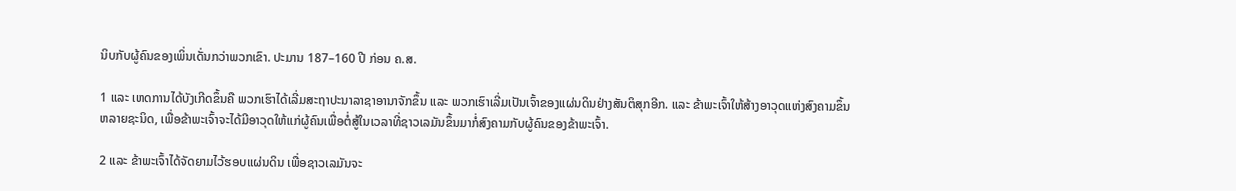ນິບກັບຜູ້ຄົນຂອງເພິ່ນເດັ່ນກວ່າພວກເຂົາ. ປະມານ 187–160 ປີ ກ່ອນ ຄ.ສ.

1 ແລະ ເຫດການໄດ້ບັງເກີດຂຶ້ນຄື ພວກເຮົາໄດ້ເລີ່ມສະຖາປະນາລາຊາອານາຈັກຂຶ້ນ ແລະ ພວກເຮົາເລີ່ມເປັນເຈົ້າຂອງແຜ່ນດິນຢ່າງສັນຕິສຸກອີກ. ແລະ ຂ້າພະເຈົ້າໃຫ້ສ້າງອາວຸດແຫ່ງສົງຄາມຂຶ້ນຫລາຍຊະນິດ, ເພື່ອຂ້າພະເຈົ້າຈະໄດ້ມີອາວຸດໃຫ້ແກ່ຜູ້ຄົນເພື່ອຕໍ່ສູ້ໃນເວລາທີ່ຊາວເລມັນຂຶ້ນມາກໍ່ສົງຄາມກັບຜູ້ຄົນຂອງຂ້າພະເຈົ້າ.

2 ແລະ ຂ້າພະເຈົ້າໄດ້ຈັດຍາມໄວ້ຮອບແຜ່ນດິນ ເພື່ອຊາວເລມັນຈະ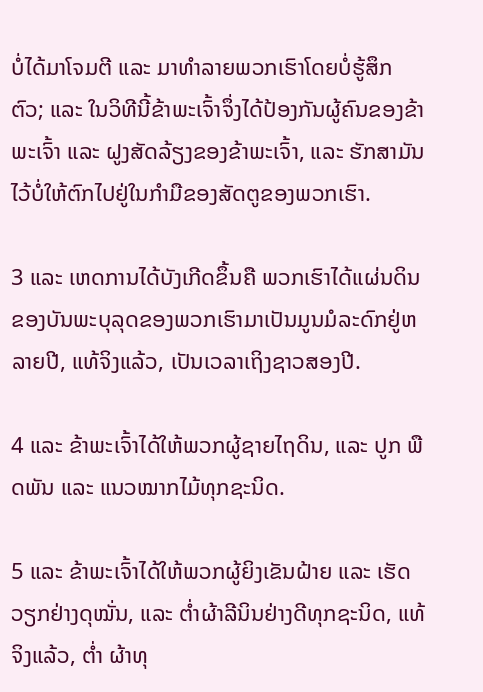ບໍ່ໄດ້ມາໂຈມຕີ ແລະ ມາທຳລາຍພວກເຮົາໂດຍບໍ່ຮູ້ສຶກຕົວ; ແລະ ໃນວິທີນີ້ຂ້າພະເຈົ້າຈຶ່ງໄດ້ປ້ອງກັນຜູ້ຄົນຂອງຂ້າພະເຈົ້າ ແລະ ຝູງສັດລ້ຽງຂອງຂ້າພະເຈົ້າ, ແລະ ຮັກສາມັນໄວ້ບໍ່ໃຫ້ຕົກໄປຢູ່ໃນກຳມືຂອງສັດຕູຂອງພວກເຮົາ.

3 ແລະ ເຫດການໄດ້ບັງເກີດຂຶ້ນຄື ພວກເຮົາໄດ້ແຜ່ນດິນຂອງບັນພະບຸລຸດຂອງພວກເຮົາມາເປັນມູນມໍລະດົກຢູ່ຫລາຍປີ, ແທ້ຈິງແລ້ວ, ເປັນເວລາເຖິງຊາວສອງປີ.

4 ແລະ ຂ້າພະເຈົ້າໄດ້ໃຫ້ພວກຜູ້ຊາຍໄຖດິນ, ແລະ ປູກ ພືດພັນ ແລະ ແນວໝາກໄມ້ທຸກຊະນິດ.

5 ແລະ ຂ້າພະເຈົ້າໄດ້ໃຫ້ພວກຜູ້ຍິງເຂັນຝ້າຍ ແລະ ເຮັດວຽກຢ່າງດຸໝັ່ນ, ແລະ ຕ່ຳຜ້າລີນິນຢ່າງດີທຸກຊະນິດ, ແທ້ຈິງແລ້ວ, ຕ່ຳ ຜ້າທຸ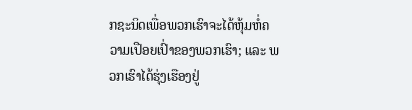ກຊະນິດເພື່ອພວກເຮົາຈະໄດ້ຫຸ້ມຫໍ່ຄວາມເປືອຍເປົ່າຂອງພວກເຮົາ; ແລະ ພວກເຮົາໄດ້ຮຸ່ງເຮືອງຢູ່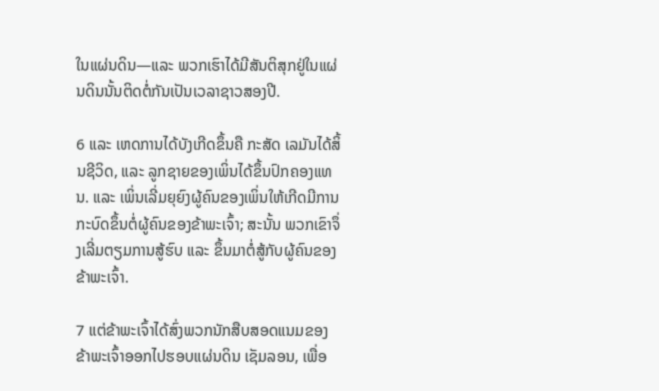ໃນແຜ່ນດິນ—ແລະ ພວກເຮົາໄດ້ມີສັນຕິສຸກຢູ່ໃນແຜ່ນດິນນັ້ນຕິດຕໍ່ກັນເປັນເວລາຊາວສອງປີ.

6 ແລະ ເຫດການໄດ້ບັງເກີດຂຶ້ນຄື ກະສັດ ເລມັນໄດ້ສິ້ນຊີວິດ, ແລະ ລູກຊາຍຂອງເພິ່ນໄດ້ຂຶ້ນປົກຄອງແທນ. ແລະ ເພິ່ນເລີ່ມຍຸຍົງຜູ້ຄົນຂອງເພິ່ນໃຫ້ເກີດມີການກະບົດຂຶ້ນຕໍ່ຜູ້ຄົນຂອງຂ້າພະເຈົ້າ; ສະນັ້ນ ພວກເຂົາຈຶ່ງເລີ່ມຕຽມການສູ້ຮົບ ແລະ ຂຶ້ນມາຕໍ່ສູ້ກັບຜູ້ຄົນຂອງຂ້າພະເຈົ້າ.

7 ແຕ່ຂ້າພະເຈົ້າໄດ້ສົ່ງພວກນັກສືບສອດແນມຂອງຂ້າພະເຈົ້າອອກໄປຮອບແຜ່ນດິນ ເຊັມລອນ, ເພື່ອ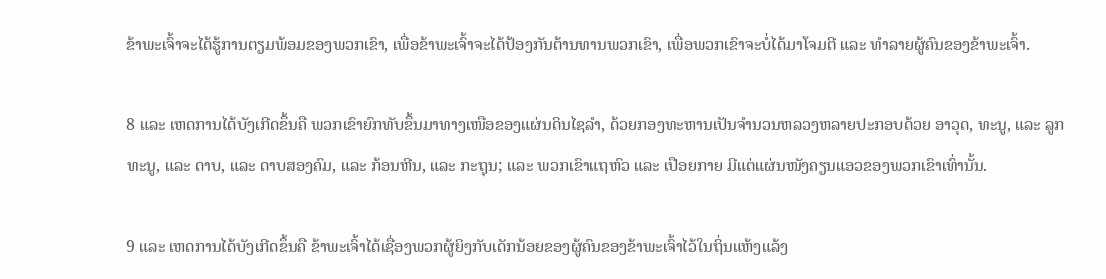ຂ້າພະເຈົ້າຈະໄດ້ຮູ້ການຕຽມພ້ອມຂອງພວກເຂົາ, ເພື່ອຂ້າພະເຈົ້າຈະໄດ້ປ້ອງກັນຕ້ານທານພວກເຂົາ, ເພື່ອພວກເຂົາຈະບໍ່ໄດ້ມາໂຈມຕີ ແລະ ທຳລາຍຜູ້ຄົນຂອງຂ້າພະເຈົ້າ.

8 ແລະ ເຫດການໄດ້ບັງເກີດຂຶ້ນຄື ພວກເຂົາຍົກທັບຂຶ້ນມາທາງເໜືອຂອງແຜ່ນດິນໄຊລຳ, ດ້ວຍກອງທະຫານເປັນຈຳນວນຫລວງຫລາຍປະກອບດ້ວຍ ອາວຸດ, ທະນູ, ແລະ ລູກທະນູ, ແລະ ດາບ, ແລະ ດາບສອງຄົມ, ແລະ ກ້ອນຫີນ, ແລະ ກະຖຸນ; ແລະ ພວກເຂົາແຖຫົວ ແລະ ເປືອຍກາຍ ມີແຕ່ແຜ່ນໜັງຄຽນແອວຂອງພວກເຂົາເທົ່ານັ້ນ.

9 ແລະ ເຫດການໄດ້ບັງເກີດຂຶ້ນຄື ຂ້າພະເຈົ້າໄດ້ເຊື່ອງພວກຜູ້ຍິງກັບເດັກນ້ອຍຂອງຜູ້ຄົນຂອງຂ້າພະເຈົ້າໄວ້ໃນຖິ່ນແຫ້ງແລ້ງ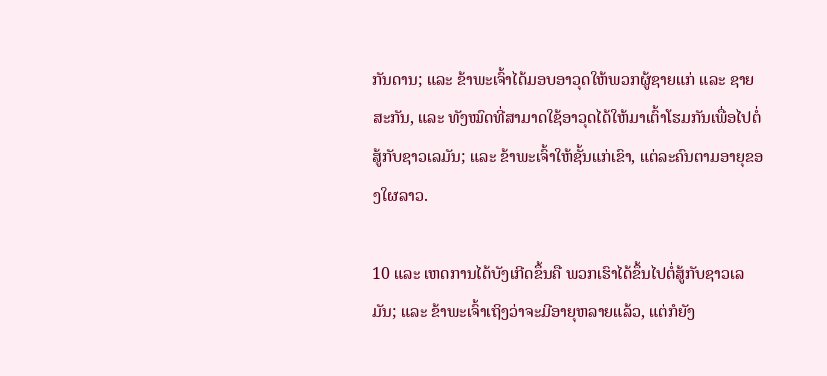ກັນດານ; ແລະ ຂ້າພະເຈົ້າໄດ້ມອບອາວຸດໃຫ້ພວກຜູ້ຊາຍແກ່ ແລະ ຊາຍສະກັນ, ແລະ ທັງໝົດທີ່ສາມາດໃຊ້ອາວຸດໄດ້ໃຫ້ມາເຕົ້າໂຮມກັນເພື່ອໄປຕໍ່ສູ້ກັບຊາວເລມັນ; ແລະ ຂ້າພະເຈົ້າໃຫ້ຊັ້ນແກ່ເຂົາ, ແຕ່ລະຄົນຕາມອາຍຸຂອງໃຜລາວ.

10 ແລະ ເຫດການໄດ້ບັງເກີດຂຶ້ນຄື ພວກເຮົາໄດ້ຂຶ້ນໄປຕໍ່ສູ້ກັບຊາວເລມັນ; ແລະ ຂ້າພະເຈົ້າເຖິງວ່າຈະມີອາຍຸຫລາຍແລ້ວ, ແຕ່ກໍຍັງ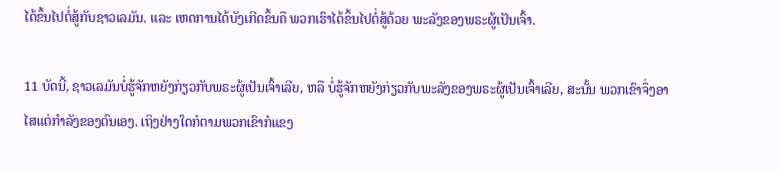ໄດ້ຂຶ້ນໄປຕໍ່ສູ້ກັບຊາວເລມັນ. ແລະ ເຫດການໄດ້ບັງເກີດຂຶ້ນຄື ພວກເຮົາໄດ້ຂຶ້ນໄປຕໍ່ສູ້ດ້ວຍ ພະລັງຂອງພຣະຜູ້ເປັນເຈົ້າ.

11 ບັດນີ້, ຊາວເລມັນບໍ່ຮູ້ຈັກຫຍັງກ່ຽວກັບພຣະຜູ້ເປັນເຈົ້າເລີຍ, ຫລື ບໍ່ຮູ້ຈັກຫຍັງກ່ຽວກັບພະລັງຂອງພຣະຜູ້ເປັນເຈົ້າເລີຍ, ສະນັ້ນ ພວກເຂົາຈຶ່ງອາໄສແຕ່ກຳລັງຂອງຕົນເອງ. ເຖິງຢ່າງໃດກໍຕາມພວກເຂົາກໍແຂງ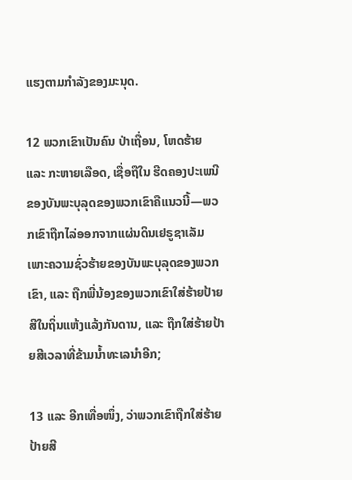ແຮງຕາມກຳລັງຂອງມະນຸດ.

12 ພວກເຂົາເປັນຄົນ ປ່າເຖື່ອນ, ໂຫດຮ້າຍ ແລະ ກະຫາຍເລືອດ, ເຊື່ອຖືໃນ ຮີດຄອງປະເພນີຂອງບັນພະບຸລຸດຂອງພວກເຂົາຄືແນວນີ້—ພວກເຂົາຖືກໄລ່ອອກຈາກແຜ່ນດິນເຢຣູຊາເລັມ ເພາະຄວາມຊົ່ວຮ້າຍຂອງບັນພະບຸລຸດຂອງພວກເຂົາ, ແລະ ຖືກພີ່ນ້ອງຂອງພວກເຂົາໃສ່ຮ້າຍປ້າຍສີໃນຖິ່ນແຫ້ງແລ້ງກັນດານ, ແລະ ຖືກໃສ່ຮ້າຍປ້າຍສີເວລາທີ່ຂ້າມນ້ຳທະເລນຳອີກ;

13 ແລະ ອີກເທື່ອໜຶ່ງ, ວ່າພວກເຂົາຖືກໃສ່ຮ້າຍປ້າຍສີ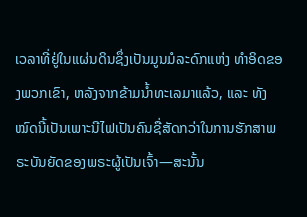ເວລາທີ່ຢູ່ໃນແຜ່ນດິນຊຶ່ງເປັນມູນມໍລະດົກແຫ່ງ ທຳອິດຂອງພວກເຂົາ, ຫລັງຈາກຂ້າມນ້ຳທະເລມາແລ້ວ, ແລະ ທັງໝົດນີ້ເປັນເພາະນີໄຟເປັນຄົນຊື່ສັດກວ່າໃນການຮັກສາພຣະບັນຍັດຂອງພຣະຜູ້ເປັນເຈົ້າ—ສະນັ້ນ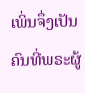ເພິ່ນຈຶ່ງເປັນຄົນທີ່ພຣະຜູ້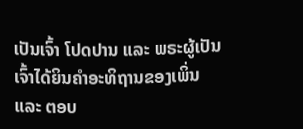ເປັນເຈົ້າ ໂປດປານ ແລະ ພຣະຜູ້ເປັນເຈົ້າໄດ້ຍິນຄຳອະທິຖານຂອງເພິ່ນ ແລະ ຕອບ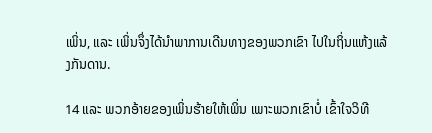ເພິ່ນ, ແລະ ເພິ່ນຈຶ່ງໄດ້ນຳພາການເດີນທາງຂອງພວກເຂົາ ໄປໃນຖິ່ນແຫ້ງແລ້ງກັນດານ.

14 ແລະ ພວກອ້າຍຂອງເພິ່ນຮ້າຍໃຫ້ເພິ່ນ ເພາະພວກເຂົາບໍ່ ເຂົ້າໃຈວິທີ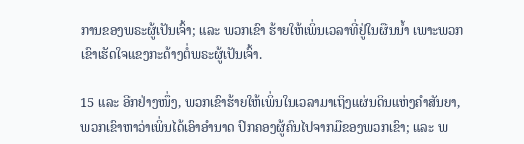ການຂອງພຣະຜູ້ເປັນເຈົ້າ; ແລະ ພວກເຂົາ ຮ້າຍໃຫ້ເພິ່ນເວລາທີ່ຢູ່ໃນຜືນນ້ຳ ເພາະພວກເຂົາເຮັດໃຈແຂງກະດ້າງຕໍ່ພຣະຜູ້ເປັນເຈົ້າ.

15 ແລະ ອີກຢ່າງໜຶ່ງ, ພວກເຂົາຮ້າຍໃຫ້ເພິ່ນໃນເວລາມາເຖິງແຜ່ນດິນແຫ່ງຄຳສັນຍາ, ພວກເຂົາຫາວ່າເພິ່ນໄດ້ເອົາອຳນາດ ປົກຄອງຜູ້ຄົນໄປຈາກມືຂອງພວກເຂົາ; ແລະ ພ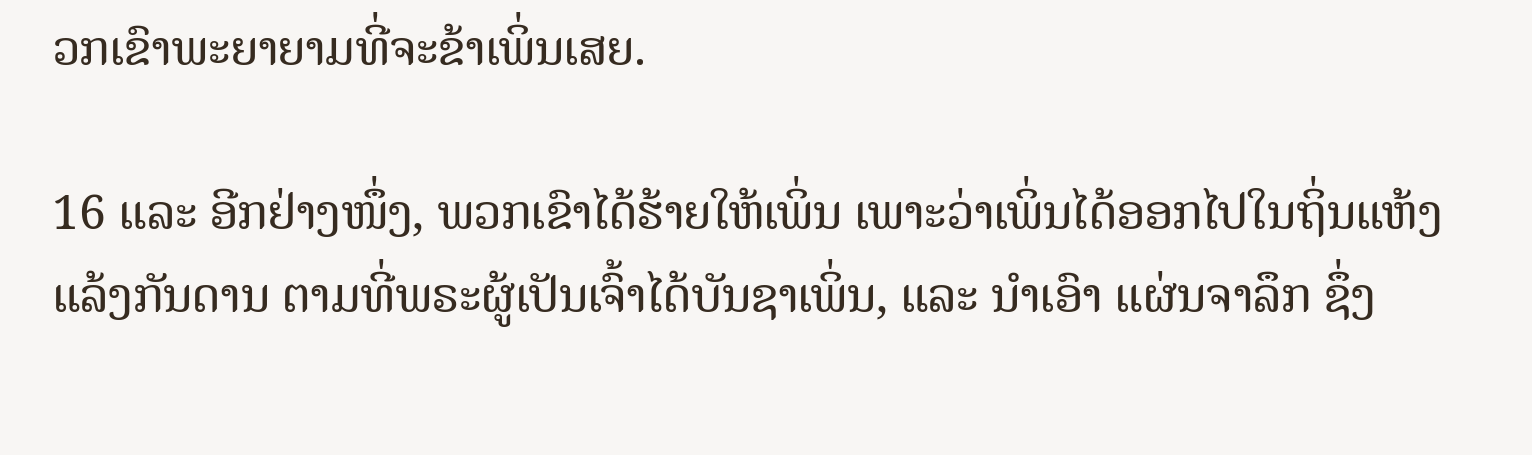ວກເຂົາພະຍາຍາມທີ່ຈະຂ້າເພິ່ນເສຍ.

16 ແລະ ອີກຢ່າງໜຶ່ງ, ພວກເຂົາໄດ້ຮ້າຍໃຫ້ເພິ່ນ ເພາະວ່າເພິ່ນໄດ້ອອກໄປໃນຖິ່ນແຫ້ງແລ້ງກັນດານ ຕາມທີ່ພຣະຜູ້ເປັນເຈົ້າໄດ້ບັນຊາເພິ່ນ, ແລະ ນຳເອົາ ແຜ່ນຈາລຶກ ຊຶ່ງ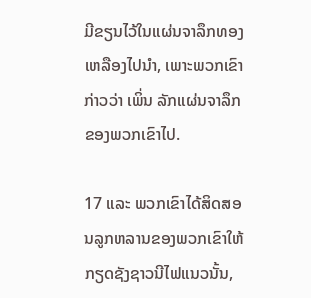ມີຂຽນໄວ້ໃນແຜ່ນຈາລຶກທອງເຫລືອງໄປນຳ, ເພາະພວກເຂົາກ່າວວ່າ ເພິ່ນ ລັກແຜ່ນຈາລຶກຂອງພວກເຂົາໄປ.

17 ແລະ ພວກເຂົາໄດ້ສິດສອນລູກຫລານຂອງພວກເຂົາໃຫ້ກຽດຊັງຊາວນີໄຟແນວນັ້ນ,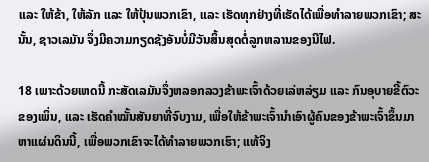ແລະ ໃຫ້ຂ້າ, ໃຫ້ລັກ ແລະ ໃຫ້ປຸ້ນພວກເຂົາ, ແລະ ເຮັດທຸກຢ່າງທີ່ເຮັດໄດ້ເພື່ອທຳລາຍພວກເຂົາ; ສະນັ້ນ, ຊາວເລມັນ ຈຶ່ງມີຄວາມກຽດຊັງອັນບໍ່ມີວັນສິ້ນສຸດຕໍ່ລູກຫລານຂອງນີໄຟ.

18 ເພາະດ້ວຍເຫດນີ້ ກະສັດເລມັນຈຶ່ງຫລອກລວງຂ້າພະເຈົ້າດ້ວຍເລ່ຫລ່ຽມ ແລະ ກົນອຸບາຍຂີ້ຕົວະຂອງເພິ່ນ, ແລະ ເຮັດຄຳໝັ້ນສັນຍາທີ່ຈົບງາມ, ເພື່ອໃຫ້ຂ້າພະເຈົ້ານຳເອົາຜູ້ຄົນຂອງຂ້າພະເຈົ້າຂຶ້ນມາຫາແຜ່ນດິນນີ້, ເພື່ອພວກເຂົາຈະໄດ້ທຳລາຍພວກເຮົາ; ແທ້ຈິງ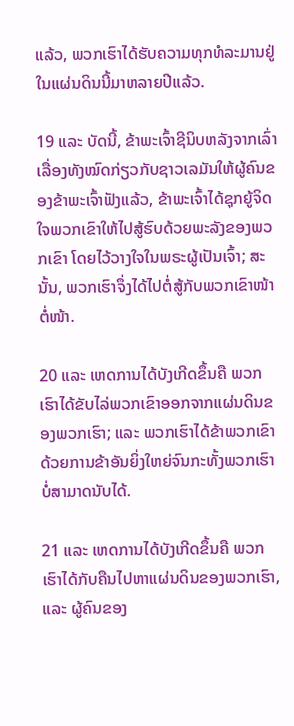ແລ້ວ, ພວກເຮົາໄດ້ຮັບຄວາມທຸກທໍລະມານຢູ່ໃນແຜ່ນດິນນີ້ມາຫລາຍປີແລ້ວ.

19 ແລະ ບັດນີ້, ຂ້າພະເຈົ້າຊີນິບຫລັງຈາກເລົ່າເລື່ອງທັງໝົດກ່ຽວກັບຊາວເລມັນໃຫ້ຜູ້ຄົນຂອງຂ້າພະເຈົ້າຟັງແລ້ວ, ຂ້າພະເຈົ້າໄດ້ຊຸກຍູ້ຈິດໃຈພວກເຂົາໃຫ້ໄປສູ້ຮົບດ້ວຍພະລັງຂອງພວກເຂົາ ໂດຍໄວ້ວາງໃຈໃນພຣະຜູ້ເປັນເຈົ້າ; ສະນັ້ນ, ພວກເຮົາຈຶ່ງໄດ້ໄປຕໍ່ສູ້ກັບພວກເຂົາໜ້າຕໍ່ໜ້າ.

20 ແລະ ເຫດການໄດ້ບັງເກີດຂຶ້ນຄື ພວກເຮົາໄດ້ຂັບໄລ່ພວກເຂົາອອກຈາກແຜ່ນດິນຂອງພວກເຮົາ; ແລະ ພວກເຮົາໄດ້ຂ້າພວກເຂົາດ້ວຍການຂ້າອັນຍິ່ງໃຫຍ່ຈົນກະທັ້ງພວກເຮົາບໍ່ສາມາດນັບໄດ້.

21 ແລະ ເຫດການໄດ້ບັງເກີດຂຶ້ນຄື ພວກເຮົາໄດ້ກັບຄືນໄປຫາແຜ່ນດິນຂອງພວກເຮົາ, ແລະ ຜູ້ຄົນຂອງ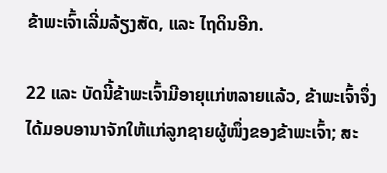ຂ້າພະເຈົ້າເລີ່ມລ້ຽງສັດ, ແລະ ໄຖດິນອີກ.

22 ແລະ ບັດນີ້ຂ້າພະເຈົ້າມີອາຍຸແກ່ຫລາຍແລ້ວ, ຂ້າພະເຈົ້າຈຶ່ງໄດ້ມອບອານາຈັກໃຫ້ແກ່ລູກຊາຍຜູ້ໜຶ່ງຂອງຂ້າພະເຈົ້າ; ສະ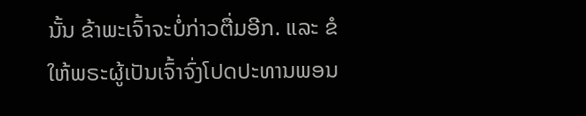ນັ້ນ ຂ້າພະເຈົ້າຈະບໍ່ກ່າວຕື່ມອີກ. ແລະ ຂໍໃຫ້ພຣະຜູ້ເປັນເຈົ້າຈົ່ງໂປດປະທານພອນ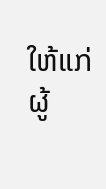ໃຫ້ແກ່ຜູ້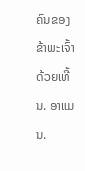ຄົນຂອງຂ້າພະເຈົ້າດ້ວຍເທີ້ນ. ອາແມນ.